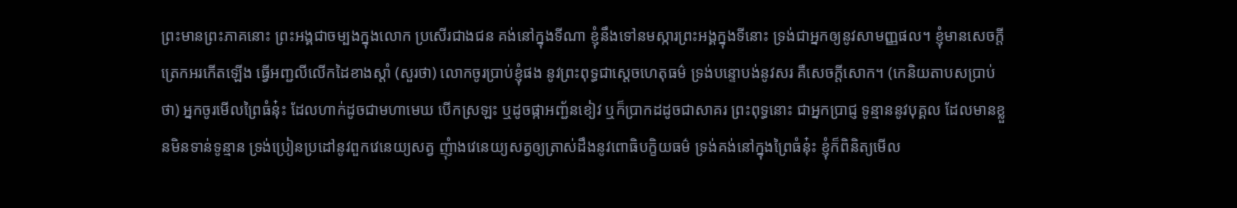ព្រះមានព្រះភាគនោះ ព្រះអង្គជាចម្បងក្នុងលោក ប្រសើរជាងជន គង់នៅក្នុងទីណា ខ្ញុំនឹងទៅនមស្ការព្រះអង្គក្នុងទីនោះ ទ្រង់ជាអ្នកឲ្យនូវសាមញ្ញផល។ ខ្ញុំមានសេចក្តីត្រេកអរកើតឡើង ធ្វើអញ្ជលីលើកដៃខាងស្តាំ (សួរថា) លោកចូរប្រាប់ខ្ញុំផង នូវព្រះពុទ្ធជាស្តេចហេតុធម៌ ទ្រង់បន្ទោបង់នូវសរ គឺសេចក្តីសោក។ (កេនិយតាបសប្រាប់ថា) អ្នកចូរមើលព្រៃធំនុ៎ះ ដែលហាក់ដូចជាមហាមេឃ បើកស្រឡះ ឬដូចផ្កាអញ្ជ័នខៀវ ឬក៏ប្រាកដដូចជាសាគរ ព្រះពុទ្ធនោះ ជាអ្នកប្រាជ្ញ ទូន្មាននូវបុគ្គល ដែលមានខ្លួនមិនទាន់ទូន្មាន ទ្រង់ប្រៀនប្រដៅនូវពួកវេនេយ្យសត្វ ញុំាងវេនេយ្យសត្វឲ្យត្រាស់ដឹងនូវពោធិបក្ខិយធម៌ ទ្រង់គង់នៅក្នុងព្រៃធំនុ៎ះ ខ្ញុំក៏ពិនិត្យមើល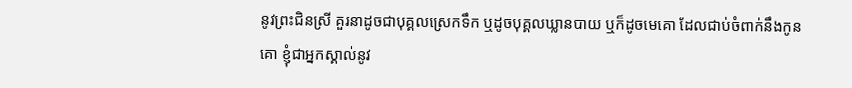នូវព្រះជិនស្រី គួរនាដូចជាបុគ្គលស្រេកទឹក ឬដូចបុគ្គលឃ្លានបាយ ឬក៏ដូចមេគោ ដែលជាប់ចំពាក់នឹងកូនគោ ខ្ញុំជាអ្នកស្គាល់នូវ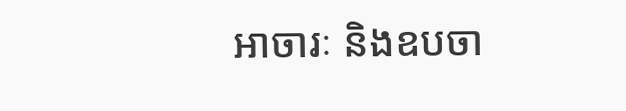អាចារៈ និងឧបចា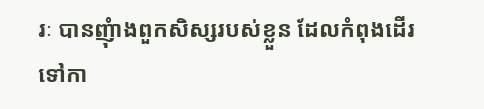រៈ បានញុំាងពួកសិស្សរបស់ខ្លួន ដែលកំពុងដើរទៅកា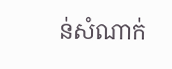ន់សំណាក់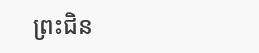ព្រះជិន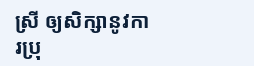ស្រី ឲ្យសិក្សានូវការប្រុ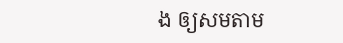ង ឲ្យសមតាម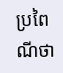ប្រពៃណីថា